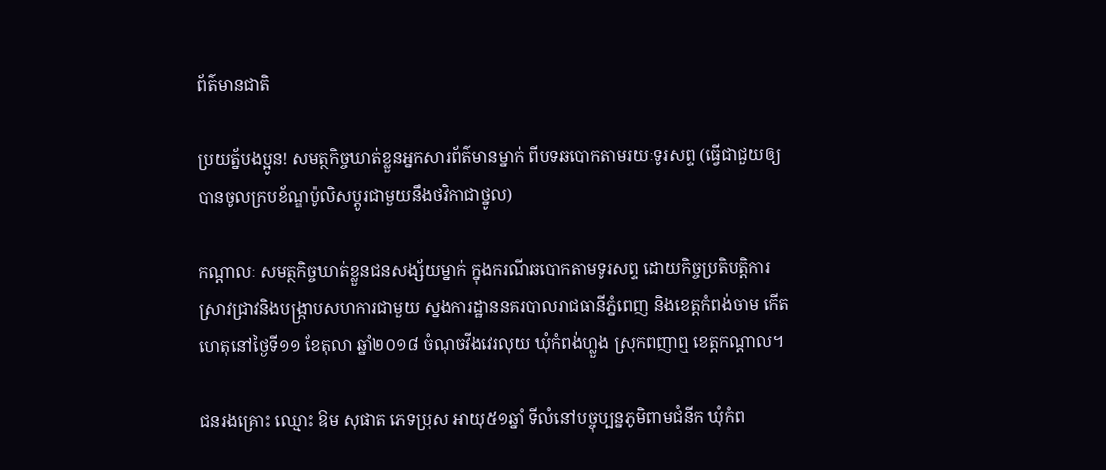ព័ត៌មានជាតិ

ប្រយត្ន័បងប្អូន! សមត្ថកិច្ចឃាត់ខ្លួនអ្នកសារព័ត៌មានម្នាក់ ពីបទឆបោកតាមរយៈទូរសព្ទ (ធ្វើជាជួយឲ្យបានចូលក្របខ័ណ្ឌប៉ូលិសប្តូរជាមួយនឹងថវិកាជាថ្នូល)

កណ្តាលៈ សមត្ថកិច្ចឃាត់ខ្លួនជនសង្ស័យម្នាក់ ក្នុងករណីឆបោកតាមទូរសព្ទ ដោយកិច្ចប្រតិបត្តិការស្រាវជ្រាវនិងបង្ក្រាបសហការជាមួយ ស្នងការដ្ឋាននគរបាលរាជធានីភ្នំពេញ និងខេត្តកំពង់ចាម កើតហេតុនៅថ្ងៃទី១១ ខែតុលា ឆ្នាំ២០១៨ ចំណុចវីងវេរលុយ ឃុំកំពង់ហ្លួង ស្រុកពញាឮ ខេត្តកណ្តាល។

ជនរងគ្រោះ ឈ្មោះ ឱម សុផាត ភេទប្រុស អាយុ៥១ឆ្នាំ ទីលំនៅបច្ចុប្បន្នភូមិពាមជំនីក ឃុំកំព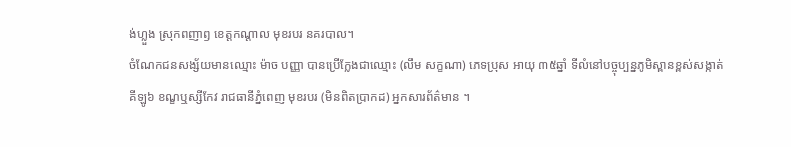ង់ហ្លួង ស្រុកពញាឭ ខេត្តកណ្តាល មុខរបរ នគរបាល។
ចំណែកជនសង្ស័យមានឈ្មោះ ម៉ាច បញ្ញា បានប្រើក្លែងជាឈ្មោះ (លឹម សក្ខណា) ភេទប្រុស អាយុ ៣៥ឆ្នាំ ទីលំនៅបច្ចុប្បន្នភូមិស្ពានខ្ពស់សង្កាត់គីឡូ៦ ខណ្ខឬស្សីកែវ រាជធានីភ្នំពេញ មុខរបរ (មិនពិតប្រាកដ) អ្នកសារព័ត៌មាន ។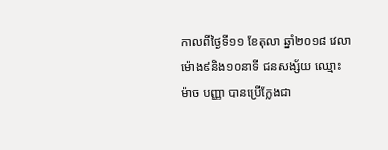កាលពីថ្ងៃទី១១ ខែតុលា ឆ្នាំ២០១៨ វេលាម៉ោង៩និង១០នាទី ជនសង្ស័យ ឈ្មោះ ម៉ាច បញ្ញា បានប្រើក្លែងជា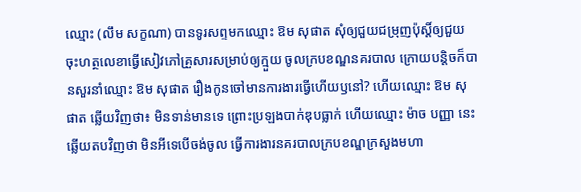ឈ្មោះ (លឹម សក្ខណា) បានទូរសព្ទមកឈ្មោះ ឱម សុផាត សុំឲ្យជួយជម្រុញប៉ុស្ដិ៍ឲ្យជួយចុះហត្ថលេខាធ្វើសៀវភៅគ្រួសារសម្រាប់ឲ្យក្មួយ ចូលក្របខណ្ឌនគរបាល ក្រោយបន្តិចក៏បានសួរនាំឈ្មោះ ឱម សុផាត រឿងកូនចៅមានការងារធ្វើហើយឫនៅ? ហើយឈ្មោះ ឱម សុផាត ឆ្លើយវិញថា៖ មិនទាន់មានទេ ព្រោះប្រឡងបាក់ឌុបធ្លាក់ ហើយឈ្មោះ ម៉ាច បញ្ញា នេះឆ្លើយតបវិញថា មិនអីទេបើចង់ចូល ធ្វើការងារនគរបាលក្របខណ្ឌក្រសួងមហា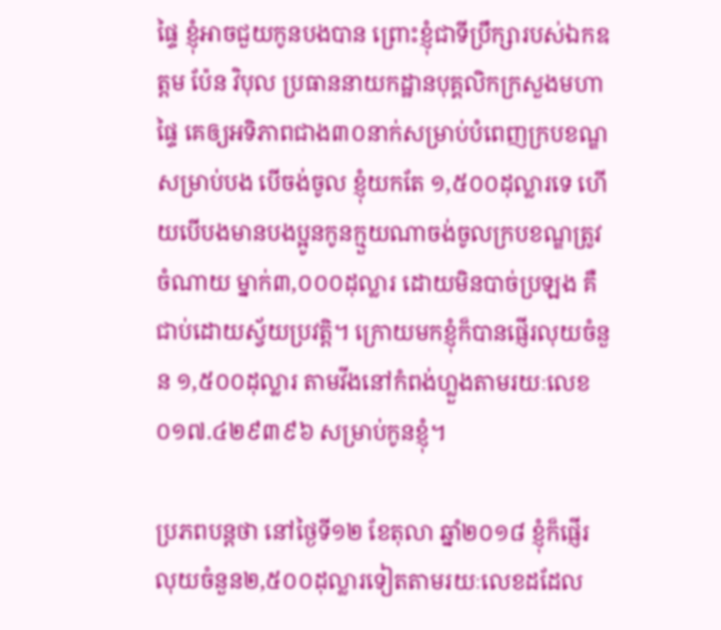ផ្ទៃ ខ្ញុំអាចជួយកូនបងបាន ព្រោះខ្ញុំជាទីប្រឹក្សារបស់ឯកឧត្តម ប៉ែន វិបុល ប្រធាននាយកដ្ឋានបុគ្គលិកក្រសួងមហាផ្ទៃ គេឲ្យអទិភាពជាង៣០នាក់សម្រាប់បំពេញក្របខណ្ឌ សម្រាប់បង បើចង់ចូល ខ្ញុំយកតែ ១,៥០០ដុល្លារទេ ហើយបើបងមានបងប្អូនកូនក្មួយណាចង់ចូលក្របខណ្ឌត្រូវចំណាយ ម្នាក់៣,០០០ដុល្លារ ដោយមិនបាច់ប្រឡង គឺជាប់ដោយស្វ័យប្រវត្តិ។ ក្រោយមកខ្ញុំក៏បានផ្ញើរលុយចំនួន ១,៥០០ដុល្លារ តាមវីងនៅកំពង់ហ្លួងតាមរយៈលេខ ០១៧.៤២៩៣៩៦ សម្រាប់កូនខ្ញុំ។

ប្រភពបន្តថា នៅថ្ងៃទី១២ ខែតុលា ឆ្នាំ២០១៨ ខ្ញុំក៏ផ្ញើរលុយចំនួន២,៥០០ដុល្លារទៀតតាមរយៈលេខដដែល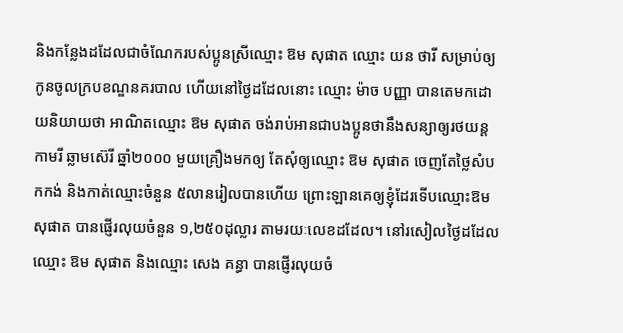និងកន្លែងដដែលជាចំណែករបស់ប្អូនស្រីឈ្មោះ ឱម សុផាត ឈ្មោះ យន ថារី សម្រាប់ឲ្យកូនចូលក្របខណ្ឌនគរបាល ហើយនៅថ្ងៃដដែលនោះ ឈ្មោះ ម៉ាច បញ្ញា បានតេមកដោយនិយាយថា អាណិតឈ្មោះ ឱម សុផាត ចង់រាប់អានជាបងប្អូនថានឹងសន្យាឲ្យរថយន្តកាមរី ឆ្លាមស៊េរី ឆ្នាំ២០០០ មួយគ្រឿងមកឲ្យ តែសុំឲ្យឈ្មោះ ឱម សុផាត ចេញតែថ្លៃសំបកកង់ និងកាត់ឈ្មោះចំនួន ៥លានរៀលបានហើយ ព្រោះឡានគេឲ្យខ្ញុំដែរទើបឈ្មោះឱម សុផាត បានផ្ញើរលុយចំនួន ១,២៥០ដុល្លារ តាមរយៈលេខដដែល។ នៅរសៀលថ្ងៃដដែល ឈ្មោះ ឱម សុផាត និងឈ្មោះ សេង គន្ធា បានផ្ញើរលុយចំ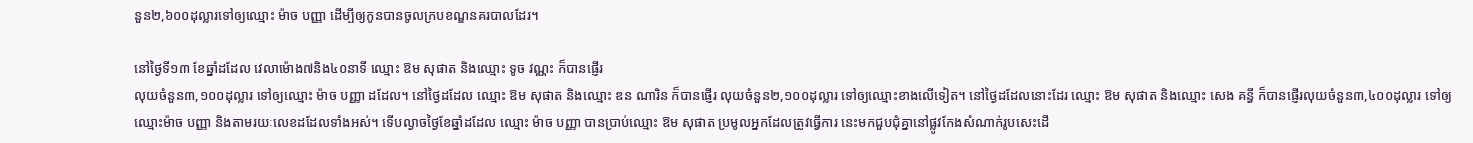នួន២,៦០០ដុល្លារទៅឲ្យឈ្មោះ ម៉ាច បញ្ញា ដើម្បីឲ្យកូនបានចូលក្របខណ្ឌនគរបាលដែរ។

នៅថ្ងៃទី១៣ ខែឆ្នាំដដែល វេលាម៉ោង៧និង៤០នាទី ឈ្មោះ ឱម សុផាត និងឈ្មោះ ទូច វណ្ណះ ក៏បានផ្ញើរ
លុយចំនួន៣,១០០ដុល្លារ ទៅឲ្យឈ្មោះ ម៉ាច បញ្ញា ដដែល។ នៅថ្ងៃដដែល ឈ្មោះ ឱម សុផាត និងឈ្មោះ ឌន ណារិន ក៏បានផ្ញើរ លុយចំនួន២,១០០ដុល្លារ ទៅឲ្យឈ្មោះខាងលើទៀត។ នៅថ្ងៃដដែលនោះដែរ ឈ្មោះ ឱម សុផាត និងឈ្មោះ សេង គន្ធី ក៏បានផ្ញើរលុយចំនួន៣,៤០០ដុល្លារ ទៅឲ្យឈ្មោះម៉ាច បញ្ញា និងតាមរយៈលេខដដែលទាំងអស់។ ទើបល្ងាចថ្ងៃខែឆ្នាំដដែល ឈ្មោះ ម៉ាច បញ្ញា បានប្រាប់ឈ្មោះ ឱម សុផាត ប្រមូលអ្នកដែលត្រូវធ្វើការ នេះមកជួបជុំគ្នានៅផ្លូវកែងសំណាក់រូបសេះដើ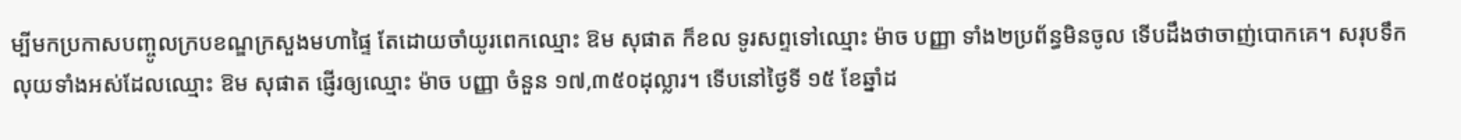ម្បីមកប្រកាសបញ្ចូលក្របខណ្ឌក្រសួងមហាផ្ទៃ តែដោយចាំយូរពេកឈ្មោះ ឱម សុផាត ក៏ខល ទូរសព្ទទៅឈ្មោះ ម៉ាច បញ្ញា ទាំង២ប្រព័ន្ធមិនចូល ទើបដឹងថាចាញ់បោកគេ។ សរុបទឹកលុយទាំងអស់ដែលឈ្មោះ ឱម សុផាត ផ្ញើរឲ្យឈ្មោះ ម៉ាច បញ្ញា ចំនួន ១៧,៣៥០ដុល្លារ។ ទើបនៅថ្ងៃទី ១៥ ខែឆ្នាំដ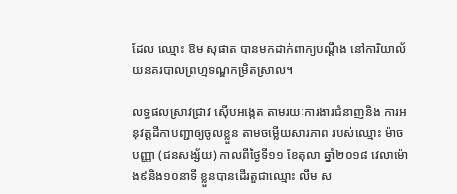ដែល ឈ្មោះ ឱម សុផាត បានមកដាក់ពាក្យបណ្តឹង នៅការិយាល័យនគរបាលព្រហ្មទណ្ឌកម្រិតស្រាល។

លទ្ធផលស្រាវជ្រាវ ស៊ើបអង្កេត តាមរយៈការងារជំនាញនិង ការអនុវត្តដីកាបញ្ជាឲ្យចូលខ្លួន តាមចម្លើយសារភាព របស់ឈ្មោះ ម៉ាច បញ្ញា (ជនសង្ស័យ) កាលពីថ្ងៃទី១១ ខែតុលា ឆ្នាំ២០១៨ វេលាម៉ោង៩និង១០នាទី ខ្លួនបានដើរតួជាឈ្មោះ លឹម ស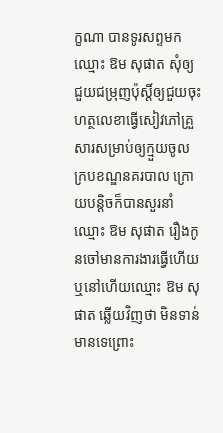ក្ខណា បានទូរសព្ទមកឈ្មោះ ឱម សុផាត សុំឲ្យជួយជម្រុញប៉ុស្ដិ៍ឲ្យជួយចុះហត្ថលេខាធ្វើសៀវភៅគ្រួសារសម្រាប់ឲ្យក្មួយចូលក្របខណ្ឌនគរបាល ក្រោយបន្តិចក៏បានសួរនាំឈ្មោះ ឱម សុផាត រឿងកូនចៅមានការងារធ្វើហើយឬនៅហើយឈ្មោះ ឱម សុផាត ឆ្លើយវិញថា មិនទាន់មានទេព្រោះ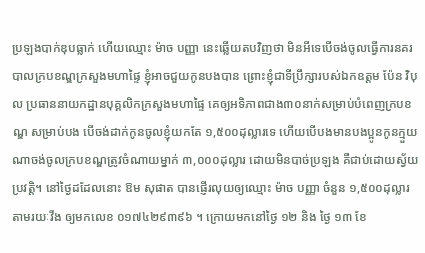ប្រឡងបាក់ឌុបធ្លាក់ ហើយឈ្មោះ ម៉ាច បញ្ញា នេះឆ្លើយតបវិញថា មិនអីទេបើចង់ចូលធ្វើការនគរបាលក្របខណ្ឌក្រសួងមហាផ្ទៃ ខ្ញុំអាចជួយកូនបងបាន ព្រោះខ្ញុំជាទីប្រឹក្សារបស់ឯកឧត្តម ប៉ែន វិបុល ប្រធាននាយកដ្ឋានបុគ្គលិកក្រសួងមហាផ្ទៃ គេឲ្យអទិភាពជាង៣០នាក់សម្រាប់បំពេញក្របខណ្ឌ សម្រាប់បង បើចង់ដាក់កូនចូលខ្ញុំយកតែ ១,៥០០ដុល្លារទេ ហើយបើបងមានបងប្អូនកូនក្មួយណាចង់ចូលក្របខណ្ឌត្រូវចំណាយម្នាក់ ៣,០០០ដុល្លារ ដោយមិនបាច់ប្រឡង គឺជាប់ដោយស្វ័យប្រវត្តិ។ នៅថ្ងៃដដែលនោះ ឱម សុផាត បានផ្ញើរលុយឲ្យឈ្មោះ ម៉ាច បញ្ញា ចំនួន ១,៥០០ដុល្លារ តាមរយៈវីង ឲ្យមកលេខ ០១៧៤២៩៣៩៦ ។ ក្រោយមកនៅថ្ងៃ ១២ និង ថ្ងៃ ១៣ ខែ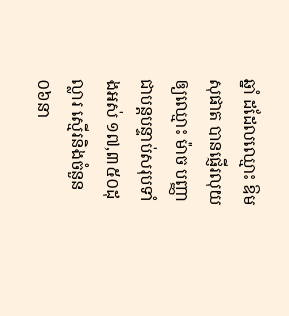ឆ្នាំ ដដែលឈ្មោះ ឱម សុផាត បានផ្ញើរលុយឲ្យឈ្មោះ ម៉ាច បញ្ញា ជាបន្តបន្ទាប់សរុបទាំងអស់ ១៧,៣៥០ដុល្លារ ស្មើរនិងចំនួន ០៦នា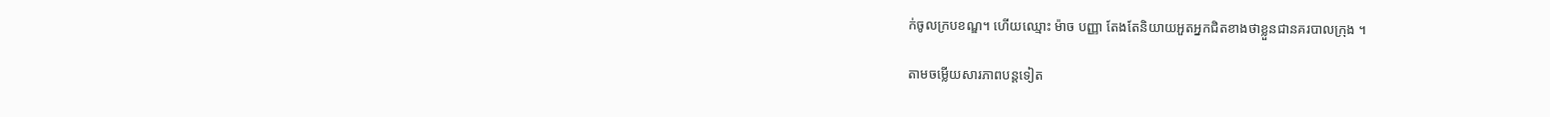ក់ចូលក្របខណ្ឌ។ ហើយឈ្មោះ ម៉ាច បញ្ញា តែងតែនិយាយអួតអ្នកជិតខាងថាខ្លួនជានគរបាលក្រុង ។

តាមចម្លើយសារភាពបន្តទៀត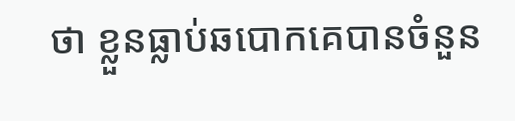ថា ខ្លួនធ្លាប់ឆបោកគេបានចំនួន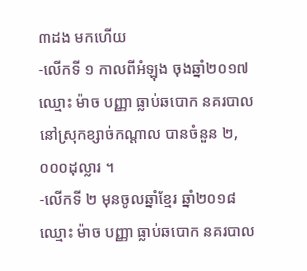៣ដង មកហើយ
-លើកទី ១ កាលពីអំឡុង ចុងឆ្នាំ២០១៧ ឈ្មោះ ម៉ាច បញ្ញា ធ្លាប់ឆបោក នគរបាលនៅស្រុកខ្សាច់កណ្ដាល បានចំនួន ២,០០០ដុល្លារ ។
-លើកទី ២ មុនចូលឆ្នាំខ្មែរ ឆ្នាំ២០១៨ ឈ្មោះ ម៉ាច បញ្ញា ធ្លាប់ឆបោក នគរបាល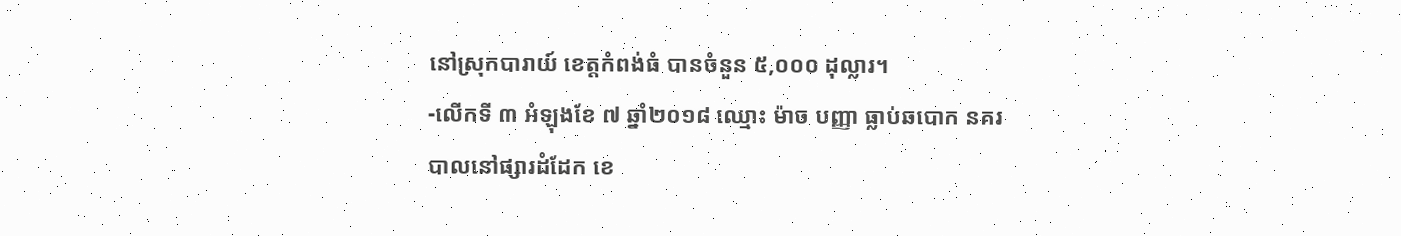នៅស្រុកបារាយ៍ ខេត្តកំពង់ធំ បានចំនួន ៥,០០០ ដុល្លារ។
-លើកទី ៣ អំឡុងខែ ៧ ឆ្នាំ២០១៨ ឈ្មោះ ម៉ាច បញ្ញា ធ្លាប់ឆបោក នគរបាលនៅផ្សារដំដែក ខេ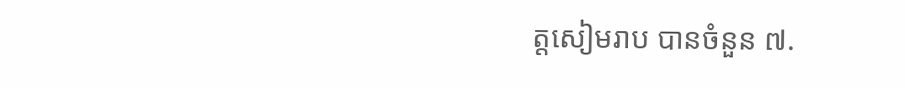ត្តសៀមរាប បានចំនួន ៧.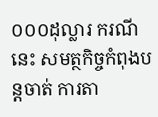០០០ដុល្លារ ករណីនេះ សមត្ថកិច្ចកំពុងបន្តចាត់ ការតា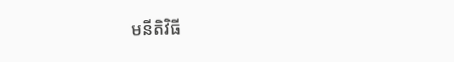មនីតិវិធី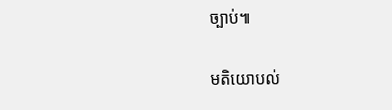ច្បាប់៕

មតិយោបល់